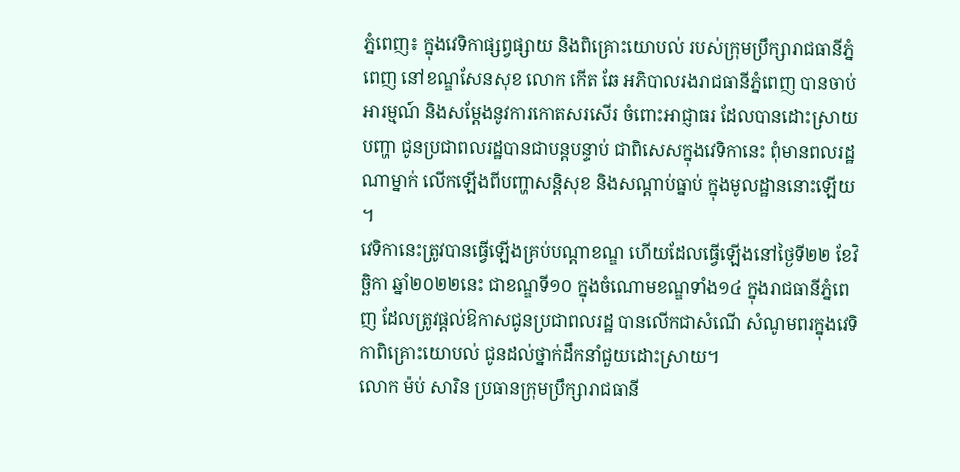ភ្នំពេញ៖ ក្នុងវេទិកាផ្សព្វផ្សាយ និងពិគ្រោះយោបល់ របស់ក្រុមប្រឹក្សារាជធានីភ្នំពេញ នៅខណ្ឌសែនសុខ លោក កើត ឆែ អភិបាលរងរាជធានីភ្នំពេញ បានចាប់អារម្មណ៍ និងសម្តែងនូវការកោតសរសើរ ចំពោះអាជ្ញាធរ ដែលបានដោះស្រាយបញ្ហា ជូនប្រជាពលរដ្ឋបានជាបន្តបន្ទាប់ ជាពិសេសក្នុងវេទិកានេះ ពុំមានពលរដ្ឋណាម្នាក់ លើកឡើងពីបញ្ហាសន្តិសុខ និងសណ្តាប់ធ្នាប់ ក្នុងមូលដ្ឋាននោះឡើយ ។
វេទិកានេះត្រូវបានធ្វើឡើងគ្រប់បណ្តាខណ្ឌ ហើយដែលធ្វើឡើងនៅថ្ងៃទី២២ ខែវិច្ឆិកា ឆ្នាំ២០២២នេះ ជាខណ្ឌទី១០ ក្នុងចំណោមខណ្ឌទាំង១៤ ក្នុងរាជធានីភ្នំពេញ ដែលត្រូវផ្តល់ឱកាសជូនប្រជាពលរដ្ឋ បានលើកជាសំណើ សំណូមពរក្នុងវេទិកាពិគ្រោះយោបល់ ជូនដល់ថ្នាក់ដឹកនាំជួយដោះស្រាយ។
លោក ម៉ប់ សារិន ប្រធានក្រុមប្រឹក្សារាជធានី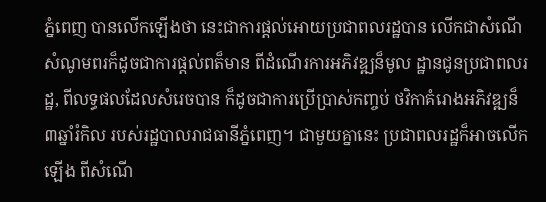ភ្នំពេញ បានលើកឡើងថា នេះជាការផ្តល់អោយប្រជាពលរដ្ឋបាន លើកជាសំណើ សំណូមពរក៏ដូចជាការផ្តល់ពត៏មាន ពីដំណើរការអភិវឌ្ឍន៏មូល ដ្ឋានជូនប្រជាពលរដ្ឋ, ពីលទ្ធផលដែលសំរេចបាន ក៏ដូចជាការប្រើប្រាស់កញ្ចប់ ថវិកាគំរោងអភិវឌ្ឍន៏៣ឆ្នាំរំកិល របស់រដ្ឋបាលរាជធានីភ្នំពេញ។ ជាមួយគ្នានេះ ប្រជាពលរដ្ឋក៏អាចលើកឡើង ពីសំណើ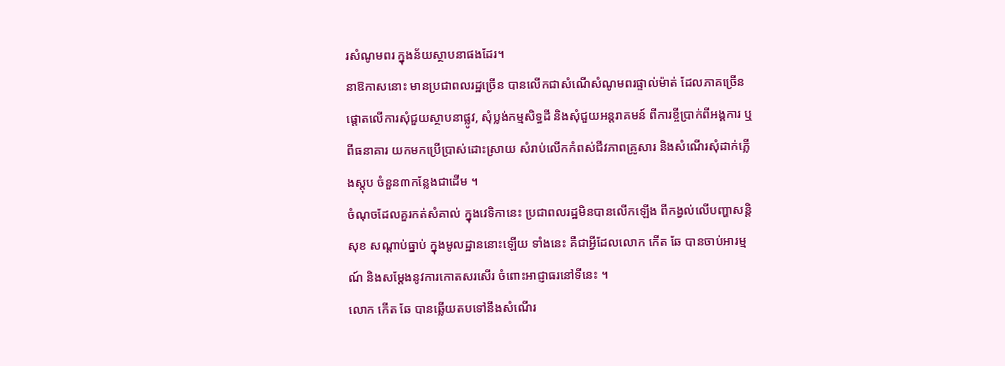រសំណូមពរ ក្នុងន័យស្ថាបនាផងដែរ។
នាឱកាសនោះ មានប្រជាពលរដ្ឋច្រើន បានលើកជាសំណើសំណូមពរផ្ទាល់ម៉ាត់ ដែលភាគច្រើន ផ្តោតលើការសុំជួយស្ថាបនាផ្លូវ, សុំប្លង់កម្មសិទ្ធដី និងសុំជួយអន្តរាគមន៍ ពីការខ្ចីប្រាក់ពីអង្គការ ឬពីធនាគារ យកមកប្រើប្រាស់ដោះស្រាយ សំរាប់លើកកំពស់ជីវភាពគ្រូសារ និងសំណើរសុំដាក់ភ្លើងស្តុប ចំនួន៣កន្លែងជាដើម ។
ចំណុចដែលគួរកត់សំគាល់ ក្នុងវេទិកានេះ ប្រជាពលរដ្ឋមិនបានលើកឡើង ពីកង្វល់លើបញ្ហាសន្តិសុខ សណ្តាប់ធ្នាប់ ក្នុងមូលដ្ឋាននោះឡើយ ទាំងនេះ គឺជាអ្វីដែលលោក កើត ឆែ បានចាប់អារម្មណ៍ និងសម្តែងនូវការកោតសរសើរ ចំពោះអាជ្ញាធរនៅទីនេះ ។
លោក កើត ឆែ បានឆ្លើយតបទៅនឹងសំណើរ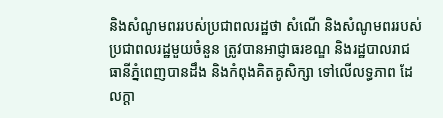និងសំណូមពររបស់ប្រជាពលរដ្ឋថា សំណើ និងសំណូមពររបស់ប្រជាពលរដ្ឋមួយចំនួន ត្រូវបានអាជ្ញាធរខណ្ឌ និងរដ្ឋបាលរាជធានីភ្នំពេញបានដឹង និងកំពុងគិតគូសិក្សា ទៅលើលទ្ធភាព ដែលក្តា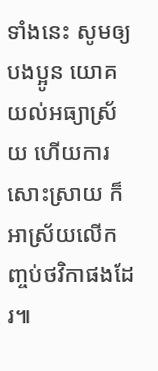ទាំងនេះ សូមឲ្យបងប្អូន យោគយល់អធ្យាស្រ័យ ហើយការសោះស្រាយ ក៏អាស្រ័យលើកញ្ចប់ថវិកាផងដែរ៕